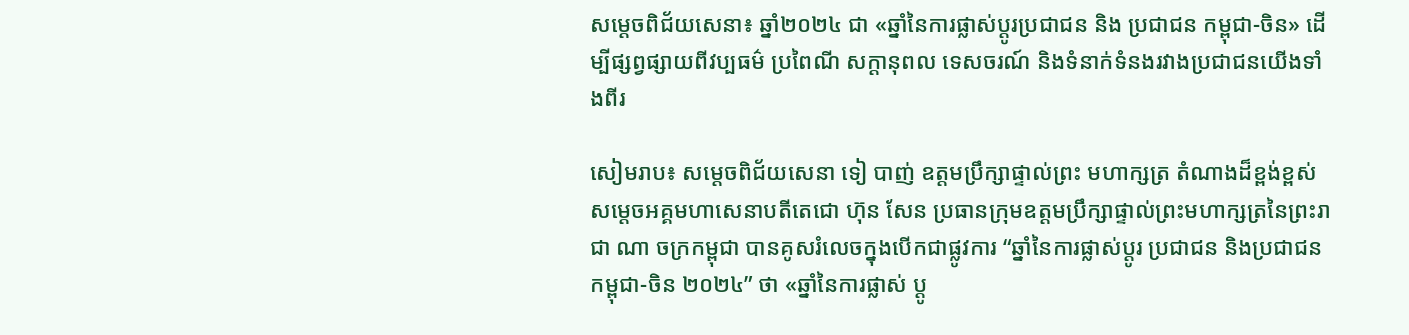សម្ដេចពិជ័យសេនា៖ ឆ្នាំ២០២៤ ជា «ឆ្នាំនៃការផ្លាស់ប្តូរប្រជាជន និង ប្រជាជន កម្ពុជា-ចិន» ដើម្បីផ្សព្វផ្សាយពីវប្បធម៌ ប្រពៃណី សក្តានុពល ទេសចរណ៍ និងទំនាក់ទំនងរវាងប្រជាជនយើងទាំងពីរ

សៀមរាប៖ សម្តេចពិជ័យសេនា ទៀ បាញ់ ឧត្តមប្រឹក្សាផ្ទាល់ព្រះ មហាក្សត្រ តំណាងដ៏ខ្ពង់ខ្ពស់សម្តេចអគ្គមហាសេនាបតីតេជោ ហ៊ុន សែន ប្រធានក្រុមឧត្តមប្រឹក្សាផ្ទាល់ព្រះមហាក្សត្រនៃព្រះរាជា ណា ចក្រកម្ពុជា បានគូសរំលេចក្នុងបើកជាផ្លូវការ “ឆ្នាំនៃការផ្លាស់ប្តូរ ប្រជាជន និងប្រជាជនកម្ពុជា-ចិន ២០២៤” ថា «ឆ្នាំនៃការផ្លាស់ ប្តូ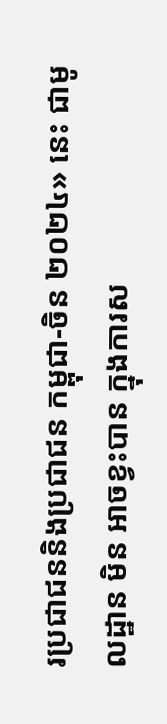រប្រជាជននិងប្រជាជន កម្ពុជា-ចិន ២០២៤» នេះ ជាមូលដ្ឋាន មិន អាចខ្វះបាន ក្នុងការស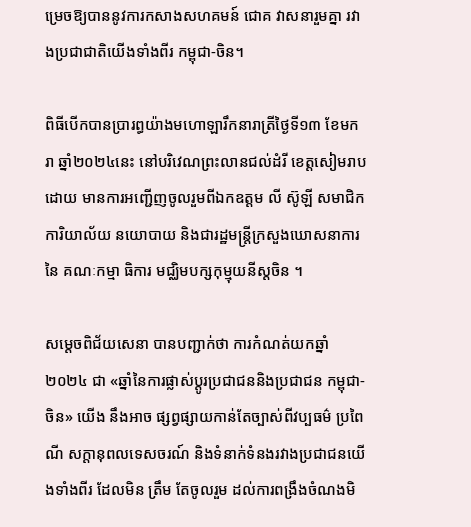ម្រេចឱ្យបាននូវការកសាងសហគមន៍ ជោគ វាសនារួមគ្នា រវាងប្រជាជាតិយើងទាំងពីរ កម្ពុជា-ចិន។

ពិធីបើកបានប្រារព្ធយ៉ាងមហោឡារឹកនារាត្រីថ្ងៃទី១៣ ខែមករា ឆ្នាំ២០២៤នេះ នៅបរិវេណព្រះលានជល់ដំរី ខេត្តសៀមរាប ដោយ មានការអញ្ជើញចូលរួមពីឯកឧត្តម លី ស៊ូឡី សមាជិកការិយាល័យ នយោបាយ និងជារដ្ឋមន្ត្រីក្រសួងឃោសនាការ នៃ គណៈកម្មា ធិការ មជ្ឈិមបក្សកុម្មុយនីស្ដចិន ។

សម្តេចពិជ័យសេនា បានបញ្ជាក់ថា ការកំណត់យកឆ្នាំ២០២៤ ជា «ឆ្នាំនៃការផ្លាស់ប្តូរប្រជាជននិងប្រជាជន កម្ពុជា-ចិន» យើង នឹងអាច ផ្សព្វផ្សាយកាន់តែច្បាស់ពីវប្បធម៌ ប្រពៃណី សក្តានុពលទេសចរណ៍ និងទំនាក់ទំនងរវាងប្រជាជនយើងទាំងពីរ ដែលមិន ត្រឹម តែចូលរួម ដល់ការពង្រឹងចំណងមិ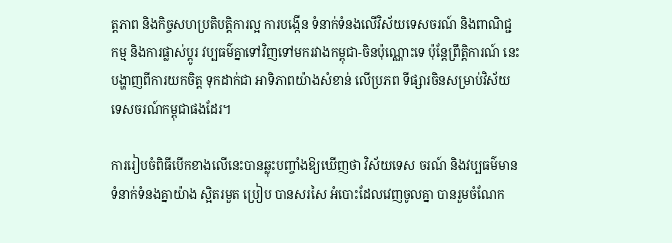ត្តភាព និងកិច្ចសហប្រតិបត្តិការល្អ ការបង្កើន ទំនាក់ទំនងលើវិស័យទេសចរណ៍ និងពាណិជ្ជ កម្ម និងការផ្លាស់ប្តូរ វប្បធម៌គ្នាទៅវិញទៅមករវាងកម្ពុជា-ចិនប៉ុណ្ណោះទេ ប៉ុន្តែព្រឹត្តិការណ៍ នេះបង្ហាញពីការយកចិត្ត ទុកដាក់ជា អាទិភាពយ៉ាងសំខាន់ លើប្រភព ទីផ្សារចិនសម្រាប់វិស័យទេសចរណ៍កម្ពុជាផងដែរ។

ការរៀបចំពិធីបើកខាងលើនេះបានឆ្លុះបញ្ចាំងឱ្យឃើញថា វិស័យទេស ចរណ៍ និងវប្បធម៌មានទំនាក់ទំនងគ្នាយ៉ាង ស្អិតរមួត ប្រៀប បានសរសៃ អំបោះដែលវេញចូលគ្នា បានរួមចំណែក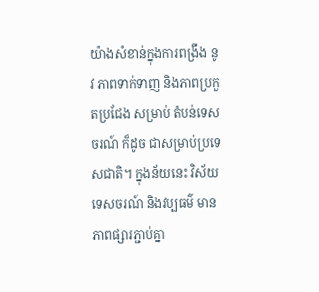យ៉ាងសំខាន់ក្នុងការពង្រឹង នូវ ភាពទាក់ទាញ និងភាពប្រកួតប្រជែង សម្រាប់ តំបន់ទេសចរណ៍ ក៏ដូច ជាសម្រាប់ប្រទេសជាតិ។ ក្នុងន័យនេះ វិស័យទេសចរណ៍ និងវប្បធម៌ មានភាពផ្សារភ្ជាប់គ្នា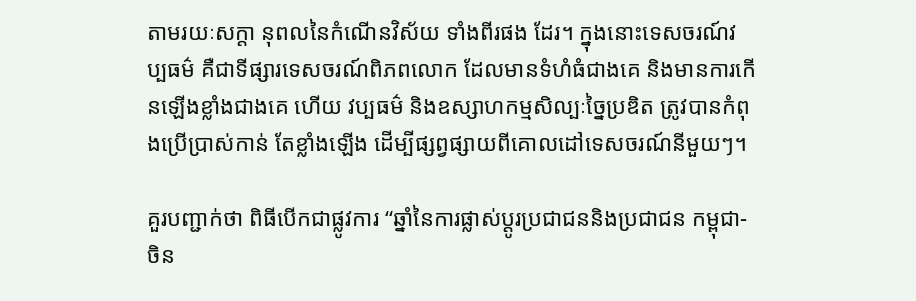តាមរយៈសក្ដា នុពលនៃកំណើនវិស័យ ទាំងពីរផង ដែរ។ ក្នុងនោះទេសចរណ៍វប្បធម៌ គឺជាទីផ្សារទេសចរណ៍ពិភពលោក ដែលមានទំហំធំជាងគេ និងមានការកើនឡើងខ្លាំងជាងគេ ហើយ វប្បធម៌ និងឧស្សាហកម្មសិល្បៈច្នៃប្រឌិត ត្រូវបានកំពុងប្រើប្រាស់កាន់ តែខ្លាំងឡើង ដើម្បីផ្សព្វផ្សាយពីគោលដៅទេសចរណ៍នីមួយៗ។

គួរបញ្ជាក់ថា ពិធីបើកជាផ្លូវការ “ឆ្នាំនៃការផ្លាស់ប្តូរប្រជាជននិងប្រជាជន កម្ពុជា-ចិន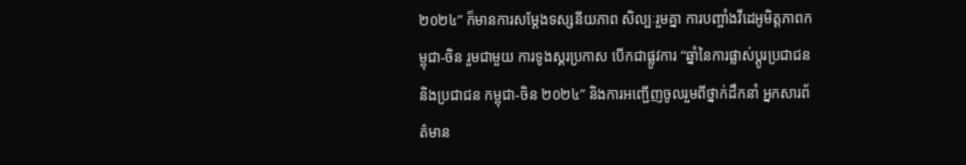២០២៤” ក៏មានការសម្តែងទស្សនីយភាព សិល្បៈរួមគ្នា ការបញ្ចាំងវីដេអូមិត្តភាពកម្ពុជា-ចិន រួមជាមួយ ការទូងស្គរប្រកាស បើកជាផ្លូវការ “ឆ្នាំនៃការផ្លាស់ប្តូរប្រជាជន និងប្រជាជន កម្ពុជា-ចិន ២០២៤” និងការអញ្ជើញចូលរួមពីថ្នាក់ដឹកនាំ អ្នកសារព័ត៌មាន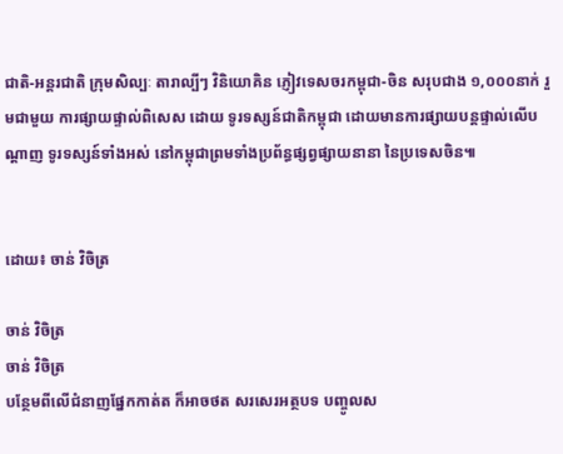ជាតិ-អន្តរជាតិ ក្រុមសិល្បៈ តារាល្បីៗ វិនិយោគិន ភ្ញៀវទេសចរកម្ពុជា-ចិន សរុបជាង ១,០០០នាក់ រួមជាមួយ ការផ្សាយផ្ទាល់ពិសេស ដោយ ទូរទស្សន៍ជាតិកម្ពុជា ដោយមានការផ្សាយបន្តផ្ទាល់លើបណ្តាញ ទូរទស្សន៍ទាំងអស់ នៅកម្ពុជាព្រមទាំងប្រព័ន្ធផ្សព្វផ្សាយនានា នៃប្រទេសចិន៕


ដោយ៖ ចាន់ វិចិត្រ

ចាន់ វិចិត្រ
ចាន់ វិចិត្រ
បន្ថែមពីលើជំនាញផ្នែកកាត់ត ក៏អាចថត សរសេរអត្ថបទ បញ្ចូលស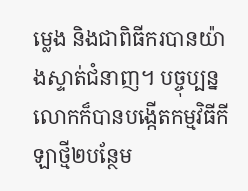ម្លេង និងជាពិធីករបានយ៉ាងស្ទាត់ជំនាញ។ បច្ចុប្បន្ន លោកក៏បានបង្កើតកម្មវិធីកីឡាថ្មី២បន្ថែម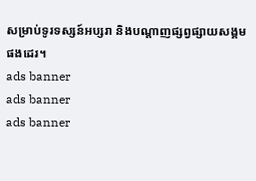សម្រាប់ទូរទស្សន៍អប្សរា និងបណ្តាញផ្សព្វផ្សាយសង្គមផងដេរ។
ads banner
ads banner
ads banner